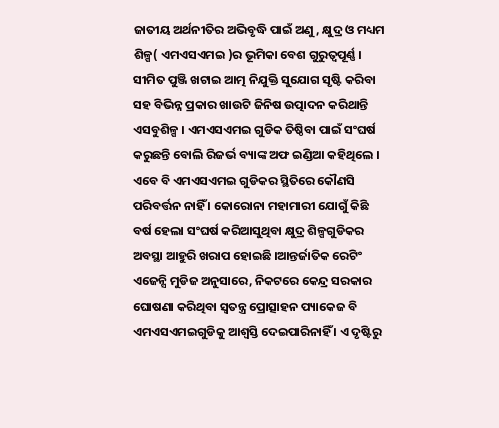ଜାତୀୟ ଅର୍ଥନୀତିର ଅଭିବୃଦ୍ଧି ପାଇଁ ଅଣୁ, କ୍ଷୁଦ୍ର ଓ ମଧ୍ୟମ ଶିଳ୍ପ( ଏମଏସଏମଇ )ର ଭୂମିକା ବେଶ ଗୁରୁତ୍ୱପୂର୍ଣ୍ଣ । ସୀମିତ ପୁଞ୍ଜି ଖଟାଇ ଆତ୍ମ ନିଯୁକ୍ତି ସୁଯୋଗ ସୃଷ୍ଟି କରିବା ସହ ବିଭିନ୍ନ ପ୍ରକାର ଖାଉଟି ଜିନିଷ ଉତ୍ପାଦନ କରିଥାନ୍ତି ଏସବୁଶିଳ୍ପ । ଏମଏସଏମଇ ଗୁଡିକ ତିଷ୍ଠିବା ପାଇଁ ସଂଘର୍ଷ କରୁଛନ୍ତି ବୋଲି ରିଜର୍ଭ ବ୍ୟାଙ୍କ ଅଫ ଇଣ୍ଡିଆ କହିଥିଲେ । ଏବେ ବି ଏମଏସଏମଇ ଗୁଡିକର ସ୍ଥିତିରେ କୌଣସି ପରିବର୍ତ୍ତନ ନାହିଁ । କୋରୋନା ମହାମାରୀ ଯୋଗୁଁ କିଛି ବର୍ଷ ହେଲା ସଂଘର୍ଷ କରିଆସୁଥିବା କ୍ଷୁଦ୍ର ଶିଳ୍ପଗୁଡିକର ଅବସ୍ଥା ଆହୁରି ଖରାପ ହୋଇଛି ।ଆନ୍ତର୍ଜାତିକ ରେଟିଂ ଏଜେନ୍ସି ମୁଡିଜ ଅନୁସାରେ, ନିକଟରେ କେନ୍ଦ୍ର ସରକାର ଘୋଷଣା କରିଥିବା ସ୍ୱତନ୍ତ୍ର ପ୍ରୋତ୍ସାହନ ପ୍ୟାକେଜ ବି ଏମଏସଏମଇଗୁଡିକୁ ଆଶ୍ୱସ୍ତି ଦେଇପାରିନାହିଁ । ଏ ଦୃଷ୍ଟିରୁ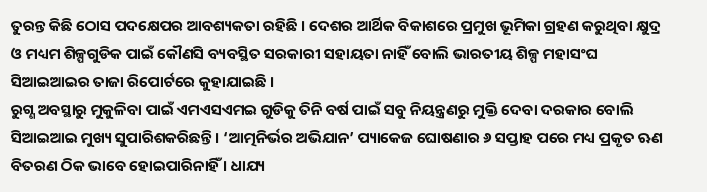ତୁରନ୍ତ କିଛି ଠୋସ ପଦକ୍ଷେପର ଆବଶ୍ୟକତା ରହିଛି । ଦେଶର ଆର୍ଥିକ ବିକାଶରେ ପ୍ରମୁଖ ଭୂମିକା ଗ୍ରହଣ କରୁଥିବା କ୍ଷୁଦ୍ର ଓ ମଧ୍ୟମ ଶିଳ୍ପଗୁଡିକ ପାଇଁ କୌଣସି ବ୍ୟବସ୍ଥିତ ସରକାରୀ ସହାୟତା ନାହିଁ ବୋଲି ଭାରତୀୟ ଶିଳ୍ପ ମହାସଂଘ ସିଆଇଆଇର ତାଜା ରିପୋର୍ଟରେ କୁହାଯାଇଛି ।
ରୁଗ୍ଣ ଅବସ୍ଥାରୁ ମୁକୁଳିବା ପାଇଁ ଏମଏସଏମଇ ଗୁଡିକୁ ତିନି ବର୍ଷ ପାଇଁ ସବୁ ନିୟନ୍ତ୍ରଣରୁ ମୁକ୍ତି ଦେବା ଦରକାର ବୋଲି ସିଆଇଆଇ ମୁଖ୍ୟ ସୁପାରିଶକରିଛନ୍ତି । ‘ଆତ୍ମନିର୍ଭର ଅଭିଯାନ’ ପ୍ୟାକେଜ ଘୋଷଣାର ୬ ସପ୍ତାହ ପରେ ମଧ୍ୟ ପ୍ରକୃତ ଋଣ ବିତରଣ ଠିକ ଭାବେ ହୋଇପାରିନାହିଁ । ଧାଯ୍ୟ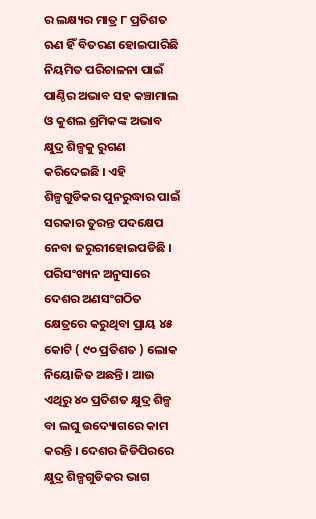ର ଲକ୍ଷ୍ୟର ମାତ୍ର ୮ ପ୍ରତିଶତ ଋଣ ହିଁ ବିତରଣ ହୋଇପାରିଛି ନିୟମିତ ପରିଚାଳନା ପାଇଁ ପାଣ୍ଠିର ଅଭାବ ସହ କଞ୍ଚାମାଲ ଓ କୁଶଲ ଶ୍ରମିକଙ୍କ ଅଭାବ କ୍ଷୁଦ୍ର ଶିଳ୍ପକୁ ରୁଗଣ କରିଦେଇଛି । ଏହି ଶିଳ୍ପଗୁଡିକର ପୁନରୁଦ୍ଧାର ପାଇଁ ସରକାର ତୁରନ୍ତ ପଦକ୍ଷେପ ନେବା ଜରୁରୀହୋଇପଡିଛି । ପରିସଂଖ୍ୟନ ଅନୁସାରେ ଦେଶର ଅଣସଂଗଠିତ କ୍ଷେତ୍ରରେ କରୁଥିବା ପ୍ରାୟ ୪୫ କୋଟି ( ୯୦ ପ୍ରତିଶତ ) ଲୋକ ନିୟୋଜିତ ଅଛନ୍ତି । ଆଉ ଏଥିରୁ ୪୦ ପ୍ରତିଶତ କ୍ଷୁଦ୍ର ଶିଳ୍ପ ବା ଲଘୁ ଉଦ୍ୟୋଗରେ କାମ କରନ୍ତି । ଦେଶର ଜିଡିପିରରେ କ୍ଷୁଦ୍ର ଶିଳ୍ପଗୁଡିକର ଭାଗ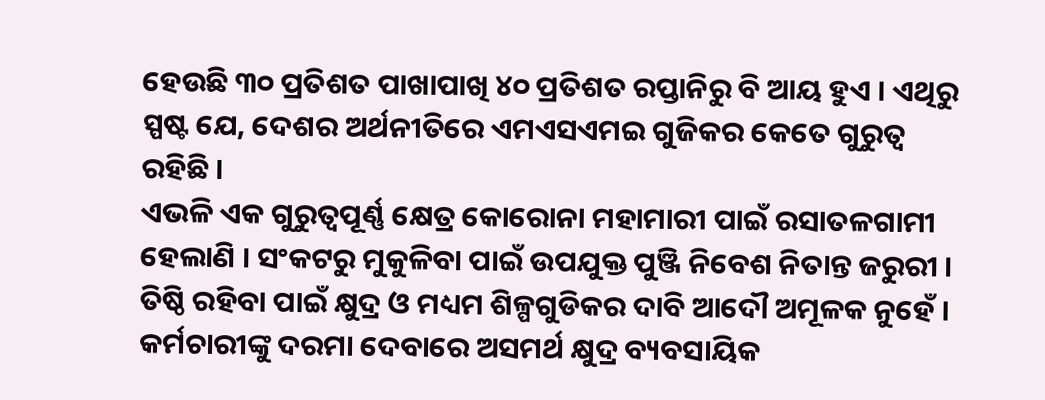ହେଉଛି ୩୦ ପ୍ରତିଶତ ପାଖାପାଖି ୪୦ ପ୍ରତିଶତ ରପ୍ତାନିରୁ ବି ଆୟ ହୁଏ । ଏଥିରୁ ସ୍ପଷ୍ଟ ଯେ, ଦେଶର ଅର୍ଥନୀତିରେ ଏମଏସଏମଇ ଗୁଜିକର କେତେ ଗୁରୁତ୍ୱ ରହିଛି ।
ଏଭଳି ଏକ ଗୁରୁତ୍ୱପୂର୍ଣ୍ଣ କ୍ଷେତ୍ର କୋରୋନା ମହାମାରୀ ପାଇଁ ରସାତଳଗାମୀ ହେଲାଣି । ସଂକଟରୁ ମୁକୁଳିବା ପାଇଁ ଉପଯୁକ୍ତ ପୁଞ୍ଜି ନିବେଶ ନିତାନ୍ତ ଜରୁରୀ । ତିଷ୍ଠି ରହିବା ପାଇଁ କ୍ଷୁଦ୍ର ଓ ମଧ୍ୟମ ଶିଳ୍ପଗୁଡିକର ଦାବି ଆଦୌ ଅମୂଳକ ନୁହେଁ । କର୍ମଚାରୀଙ୍କୁ ଦରମା ଦେବାରେ ଅସମର୍ଥ କ୍ଷୁଦ୍ର ବ୍ୟବସାୟିକ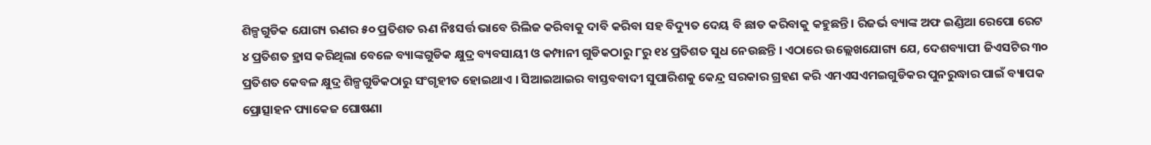ଶିଳ୍ପଗୁଡିକ ଯୋଗ୍ୟ ଋଣର ୫୦ ପ୍ରତିଶତ ଋଣ ନିଃସର୍ତ୍ତ ଭାବେ ରିଲିଜ କରିବାକୁ ଦାବି କରିବା ସହ ବିଦ୍ୟୁତ ଦେୟ ବି ଛାଡ କରିବାକୁ କହୁଛନ୍ତି । ରିଜର୍ଭ ବ୍ୟାଙ୍କ ଅଫ ଇଣ୍ଡିଆ ରେପୋ ରେଟ ୪ ପ୍ରତିଶତ ହ୍ରାସ କରିଥିଲା ବେଳେ ବ୍ୟାଙ୍କଗୁଡିକ କ୍ଷୁଦ୍ର ବ୍ୟବସାୟୀ ଓ କମ୍ପାନୀ ଗୁଡିକଠାରୁ ୮ରୁ ୧୪ ପ୍ରତିଶତ ସୁଧ ନେଉଛନ୍ତି । ଏଠାରେ ଉଲ୍ଲେଖଯୋଗ୍ୟ ଯେ, ଦେଶବ୍ୟାପୀ ଜିଏସଟିର ୩୦ ପ୍ରତିଶତ କେବଳ କ୍ଷୁଦ୍ର ଶିଳ୍ପଗୁଡିକଠାରୁ ସଂଗୃହୀତ ହୋଇଥାଏ । ସିଆଇଆଇର ବାସ୍ତବବାଦୀ ସୁପାରିଶକୁ କେନ୍ଦ୍ର ସରକାର ଗ୍ରହଣ କରି ଏମଏସଏମଇଗୁଡିକର ପୁନରୁଦ୍ଧାର ପାଇଁ ବ୍ୟାପକ ପ୍ରୋତ୍ସାହନ ପ୍ୟାକେଜ ଘୋଷଣା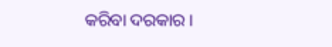କରିବା ଦରକାର ।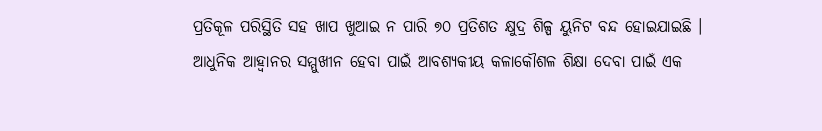ପ୍ରତିକୂଳ ପରିସ୍ଥିତି ସହ ଖାପ ଖୁଆଇ ନ ପାରି ୭୦ ପ୍ରତିଶତ କ୍ଷୁଦ୍ର ଶିଳ୍ପ ୟୁନିଟ ବନ୍ଦ ହୋଇଯାଇଛି ।
ଆଧୁନିକ ଆହ୍ୱାନର ସମ୍ମୁଖୀନ ହେବା ପାଇଁ ଆବଶ୍ୟକୀୟ କଳାକୌଶଳ ଶିକ୍ଷା ଦେବା ପାଇଁ ଏକ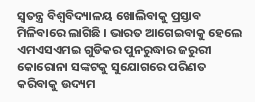ସ୍ୱତନ୍ତ୍ର ବିଶ୍ୱବିଦ୍ୟାଳୟ ଖୋଲିବାକୁ ପ୍ରସ୍ତାବ ମିଳିବାରେ ଲାଗିଛି । ଭାରତ ଆଗେଇବାକୁ ହେଲେ ଏମଏସଏମଇ ଗୁଡିକର ପୁନରୁଦ୍ଧାର ଜରୁରୀ କୋରୋନା ସଙ୍କଟକୁ ସୁଯୋଗରେ ପରିଣତ କରିବାକୁ ଉଦ୍ୟମ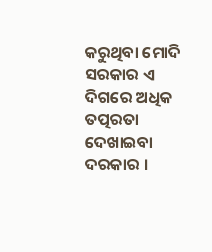କରୁଥିବା ମୋଦି ସରକାର ଏ ଦିଗରେ ଅଧିକ ତତ୍ପରତା ଦେଖାଇବା ଦରକାର ।